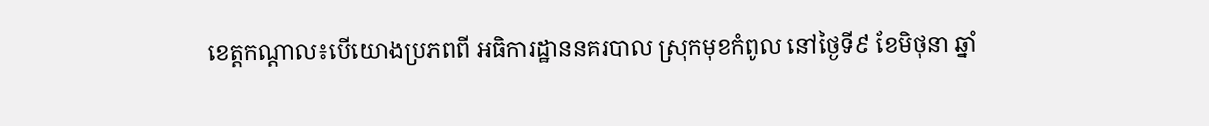ខេត្តកណ្តាល៖បើយោងប្រភពពី អធិការដ្ឋាននគរបាល ស្រុកមុខកំពូល នៅថ្ងៃទី៩ ខែមិថុនា ឆ្នាំ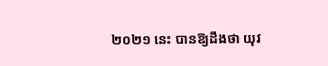២០២១ នេះ បានឱ្យដឹងថា យុវ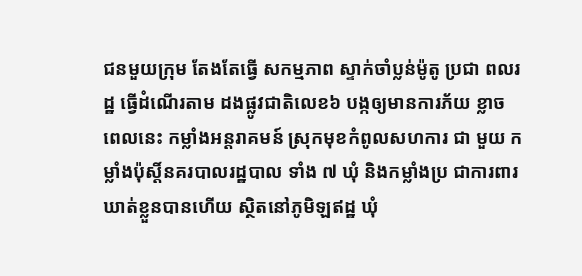ជនមួយក្រុម តែងតែធ្វើ សកម្មភាព ស្ទាក់ចាំប្លន់ម៉ូតូ ប្រជា ពលរដ្ឋ ធ្វើដំណើរតាម ដងផ្លូវជាតិលេខ៦ បង្កឲ្យមានការភ័យ ខ្លាច ពេលនេះ កម្លាំងអន្តរាគមន៍ ស្រុកមុខកំពូលសហការ ជា មួយ កម្លាំងប៉ុស្តិ៍នគរបាលរដ្ឋបាល ទាំង ៧ ឃុំ និងកម្លាំងប្រ ជាការពារ ឃាត់ខ្លួនបានហើយ ស្ថិតនៅភូមិឡឥដ្ឋ ឃុំ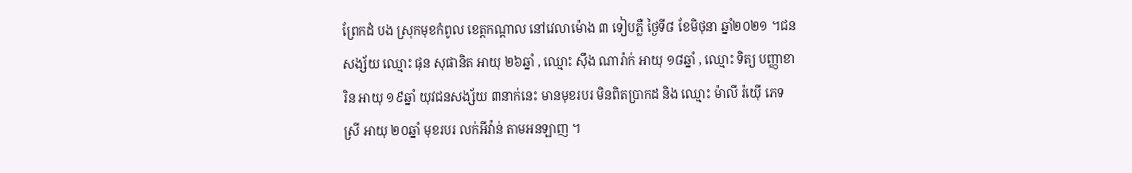ព្រែកដំ បង ស្រុកមុខកំពូល ខេត្តកណ្ដាល នៅវេលាម៉ោង ៣ ទៀបភ្លឺ ថ្ងៃទី៨ ខែមិថុនា ឆ្នាំ២០២១ ។ជនសង្ស័យ ឈ្មោះ ផុន សុផានិត អាយុ ២៦ឆ្នាំ , ឈ្មោះ ស៊ឹង ណារ៉ាក់ អាយុ ១៨ឆ្នាំ , ឈ្មោះ ទិត្យ បញ្ញាខារិន អាយុ ១៩ឆ្នាំ យុវជនសង្ស័យ ៣នាក់នេះ មានមុខរបរ មិនពិតប្រាកដ និង ឈ្មោះ ម៉ាលី រ៉យ៉ើ ភេទស្រី អាយុ ២០ឆ្នាំ មុខរបរ លក់អីវ៉ាន់ តាមអនឡាញ ។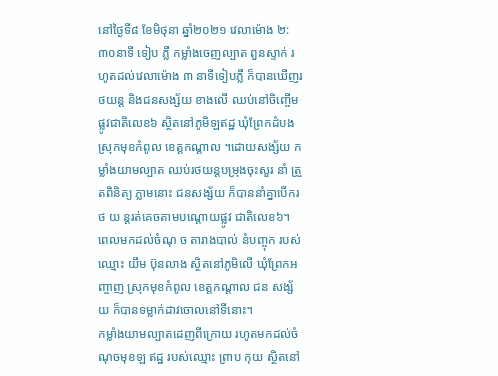នៅថ្ងៃទី៨ ខែមិថុនា ឆ្នាំ២០២១ វេលាម៉ោង ២:៣០នាទី ទៀប ភ្លឺ កម្លាំងចេញល្បាត ពួនស្ទាក់ រហូតដល់វេលាម៉ោង ៣ នាទីទៀបភ្លឺ ក៏បានឃើញរថយន្ត និងជនសង្ស័យ ខាងលើ ឈប់នៅចិញ្ចើម ផ្លូវជាតិលេខ៦ ស្ថិតនៅភូមិឡឥដ្ឋ ឃុំព្រែកដំបង ស្រុកមុខកំពូល ខេត្តកណ្ដាល ។ដោយសង្ស័យ កម្លាំងយាមល្បាត ឈប់រថយន្តបម្រុងចុះសួរ នាំ ត្រួតពិនិត្យ ភ្លាមនោះ ជនសង្ស័យ ក៏បាននាំគ្នាបើករថ យ ន្តរត់គេចតាមបណ្ដោយផ្លូវ ជាតិលេខ៦។ ពេលមកដល់ចំណុ ច តារាងបាល់ នំបញ្ចុក របស់ឈ្មោះ យឹម ប៊ុនលាង ស្ថិតនៅភូមិលើ ឃុំព្រែកអញ្ចាញ ស្រុកមុខកំពូល ខេត្តកណ្ដាល ជន សង្ស័យ ក៏បានទម្លាក់ដាវចោលនៅទីនោះ។
កម្លាំងយាមល្បាតដេញពីក្រោយ រហូតមកដល់ចំណុចមុខឡ ឥដ្ឋ របស់ឈ្មោះ ព្រាប កុយ ស្ថិតនៅ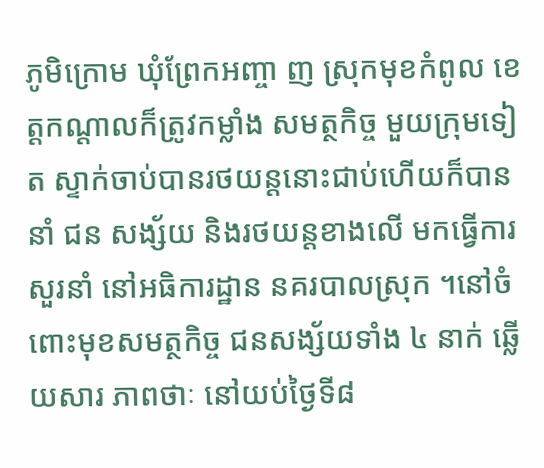ភូមិក្រោម ឃុំព្រែកអញ្ចា ញ ស្រុកមុខកំពូល ខេត្តកណ្ដាលក៏ត្រូវកម្លាំង សមត្ថកិច្ច មួយក្រុមទៀត ស្ទាក់ចាប់បានរថយន្តនោះជាប់ហើយក៏បាននាំ ជន សង្ស័យ និងរថយន្តខាងលើ មកធ្វើការសួរនាំ នៅអធិការដ្ឋាន នគរបាលស្រុក ។នៅចំពោះមុខសមត្ថកិច្ច ជនសង្ស័យទាំង ៤ នាក់ ឆ្លើយសារ ភាពថាៈ នៅយប់ថ្ងៃទី៨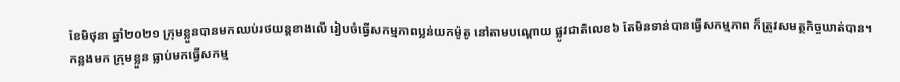ខែមិថុនា ឆ្នាំ២០២១ ក្រុមខ្លួនបានមកឈប់រថយន្តខាងលើ រៀបចំធ្វើសកម្មភាពប្លន់យកម៉ូតូ នៅតាមបណ្ដោយ ផ្លូវជាតិលេខ៦ តែមិនទាន់បានធ្វើសកម្មភាព ក៏ត្រូវសមត្ថកិច្ចឃាត់បាន។
កន្លងមក ក្រុមខ្លួន ធ្លាប់មកធ្វើសកម្ម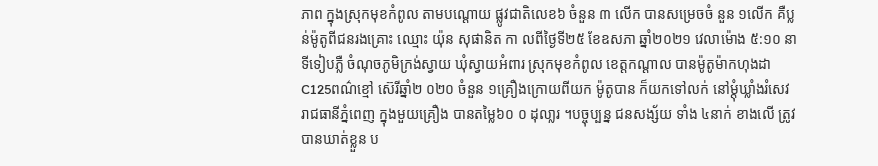ភាព ក្នុងស្រុកមុខកំពូល តាមបណ្ដោយ ផ្លូវជាតិលេខ៦ ចំនួន ៣ លើក បានសម្រេចចំ នួន ១លើក គឺប្លន់ម៉ូតូពីជនរងគ្រោះ ឈ្មោះ យ៉ុន សុផានិត កា លពីថ្ងៃទី២៥ ខែឧសភា ឆ្នាំ២០២១ វេលាម៉ោង ៥:១០ នាទីទៀបភ្លឺ ចំណុចភូមិក្រង់ស្វាយ ឃុំស្វាយអំពារ ស្រុកមុខកំពូល ខេត្តកណ្ដាល បានម៉ូតូម៉ាកហុងដា C125ពណ៌ខ្មៅ ស៊េរីឆ្នាំ២ ០២០ ចំនួន ១គ្រឿងក្រោយពីយក ម៉ូតូបាន ក៏យកទៅលក់ នៅម្ដុំឃ្លាំងរំសេវ រាជធានីភ្នំពេញ ក្នុងមួយគ្រឿង បានតម្លៃ៦០ ០ ដុលា្លរ ។បច្ចុប្បន្ន ជនសង្ស័យ ទាំង ៤នាក់ ខាងលើ ត្រូវបានឃាត់ខ្លួន ប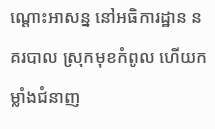ណ្ដោះអាសន្ន នៅអធិការដ្ឋាន នគរបាល ស្រុកមុខកំពូល ហើយកម្លាំងជំនាញ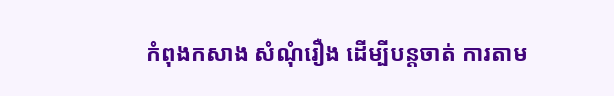កំពុងកសាង សំណុំរឿង ដើម្បីបន្តចាត់ ការតាម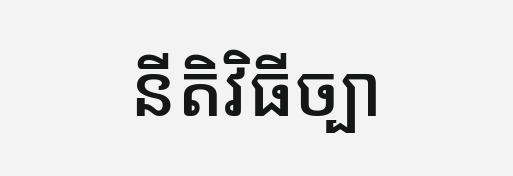នីតិវិធីច្បា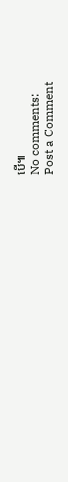បើ៕
No comments:
Post a Comment